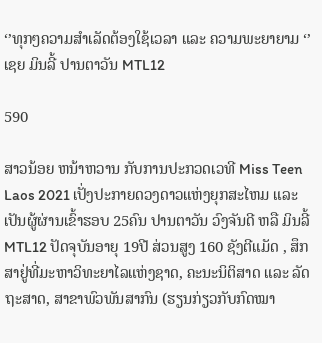‘’ທຸກໆຄວາມສໍາເລັດຕ້ອງໃຊ້ເວລາ ແລະ ຄວາມພະຍາຍາມ ‘’ ເຊຍ ມິນລີ້ ປານຕາວັນ MTL12

590

ສາວນ້ອຍ ຫນ້າຫວານ ກັບການປະກວດເວທີ Miss Teen Laos 2021 ເປັ່ງປະກາຍດວງດາວແຫ່ງຍຸກສະໄຫມ ແລະ ເປັນຜູ້ຜ່ານເຂົ້າຮອບ 25ຄົນ ປານຕາວັນ ວົງຈັນດີ ຫລື ມິນລີ້ MTL12 ປັດຈຸບັນອາຍຸ 19ປີ ສ່ວນສູງ 160 ຊັງຕີແມັດ , ສຶກສາຢູ່ທີ່ມະຫາວິທະຍາໄລແຫ່ງຊາດ, ຄະນະນິຕິສາດ ແລະ ລັດຖະສາດ, ສາຂາພົວພັນສາກົນ (ຮຽນກ່ຽວກັບກົດໝາ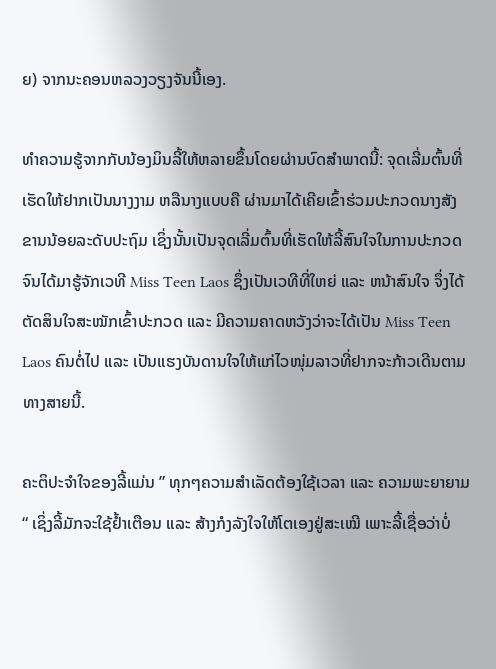ຍ) ຈາກນະຄອນຫລວງວຽງຈັນນີ້ເອງ.

ທໍາຄວາມຮູ້ຈາກກັບນ້ອງມິນລີ້ໃຫ້ຫລາຍຂຶ້ນໂດຍຜ່ານບົດສໍາພາດນີ້: ຈຸດເລີ່ມຕົ້ນທີ່ເຮັດໃຫ້ຢາກເປັນນາງງາມ ຫລືນາງແບບຄື ຜ່ານມາໄດ້ເຄີຍເຂົ້າຮ່ວມປະກວດນາງສັງຂານນ້ອຍລະດັບປະຖົມ ເຊິ່ງນັ້ນເປັນຈຸດເລີ່ມຕົ້ນທີ່ເຮັດໃຫ້ລີ້ສົນໃຈໃນການປະກວດ ຈົນໄດ້ມາຮູ້ຈັກເວທີ Miss Teen Laos ຊຶ່ງເປັນເວທີທີ່ໃຫຍ່ ແລະ ຫນ້າສົນໃຈ ຈຶ່ງໄດ້ຕັດສິນໃຈສະໝັກເຂົ້າປະກວດ ແລະ ມີຄວາມຄາດຫວັງວ່າຈະໄດ້ເປັນ Miss Teen Laos ຄົນຕໍ່ໄປ ແລະ ເປັນແຮງບັນດານໃຈໃຫ້ແກ່ໄວໜຸ່ມລາວທີ່ຢາກຈະກ້າວເດີນຕາມທາງສາຍນີ້.

ຄະຕິປະຈໍາໃຈຂອງລີ້ແມ່ນ ” ທຸກໆຄວາມສໍາເລັດຕ້ອງໃຊ້ເວລາ ແລະ ຄວາມພະຍາຍາມ “ ເຊິ່ງລີ້ມັກຈະໃຊ້ຢໍ້າເຕືອນ ແລະ ສ້າງກໍງລັງໃຈໃຫ້ໂຕເອງຢູ່ສະເໝີ ເພາະລີ້ເຊື່ອວ່າບໍ່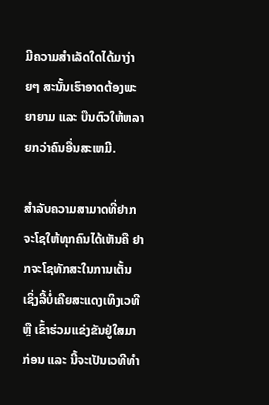ມີຄວາມສໍາເລັດໃດໄດ້ມາງ່າຍໆ ສະນັ້ນເຮົາອາດຕ້ອງພະຍາຍາມ ແລະ ບືນຕົວໃຫ້ຫລາຍກວ່າຄົນອື່ນສະເຫມີ.

ສໍາລັບຄວາມສາມາດທີ່ຢາກຈະໂຊໃຫ້ທຸກຄົນໄດ້ເຫັນຄື ຢາກຈະໂຊທັກສະໃນການເຕັ້ນ ເຊິ່ງລີ້ບໍ່ເຄີຍສະແດງເທິງເວທີ ຫຼື ເຂົ້າຮ່ວມແຂ່ງຂັນຢູ່ໃສມາກ່ອນ ແລະ ນີ້ຈະເປັນເວທີທໍາ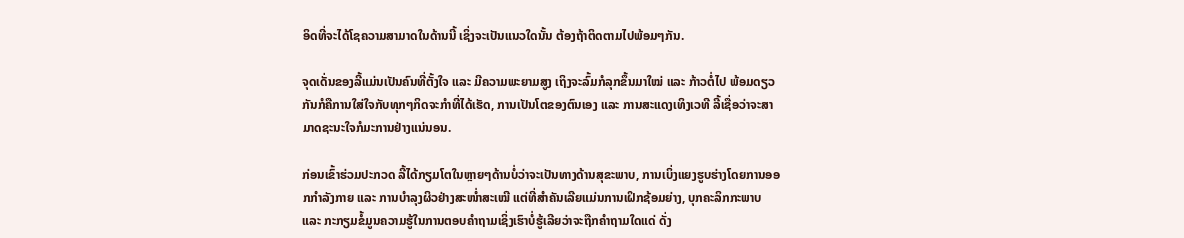ອິດທີ່ຈະໄດ້ໂຊຄວາມສາມາດໃນດ້ານນີ້ ເຊິ່ງຈະເປັນແນວໃດນັ້ນ ຕ້ອງຖ້າຕິດຕາມໄປພ້ອມໆກັນ.

ຈຸດເດັ່ນຂອງລີ້ແມ່ນເປັນຄົນທີ່ຕັ້ງໃຈ ແລະ ມີຄວາມພະຍາມສູງ ເຖິງຈະລົ້ມກໍລຸກຂຶ້ນມາໃໝ່ ແລະ ກ້າວຕໍ່ໄປ ພ້ອມດຽວກັນກໍຄືການໃສ່ໃຈກັບທຸກໆກິດຈະກໍາທີ່ໄດ້ເຮັດ, ການເປັນໂຕຂອງຕົນເອງ ແລະ ການສະແດງເທິງເວທີ ລີ້ເຊື່ອວ່າຈະສາມາດຊະນະໃຈກໍມະການຢ່າງແນ່ນອນ.

ກ່ອນເຂົ້າຮ່ວມປະກວດ ລີ້ໄດ້ກຽມໂຕໃນຫຼາຍໆດ້ານບໍ່ວ່າຈະເປັນທາງດ້ານສຸຂະພາບ, ການເບິ່ງແຍງຮູບຮ່າງໂດຍການອອກກໍາລັງກາຍ ແລະ ການບໍາລຸງຜິວຢ່າງສະໜໍ່າສະເໝີ ແຕ່ທີ່ສໍາຄັນເລີຍແມ່ນການເຝິກຊ້ອມຍ່າງ, ບຸກຄະລິກກະພາບ ແລະ ກະກຽມຂໍ້ມູນຄວາມຮູ້ໃນການຕອບຄໍາຖາມເຊິ່ງເຮົາບໍ່ຮູ້ເລີຍວ່າຈະຖືກຄໍາຖາມໃດແດ່ ດັ່ງ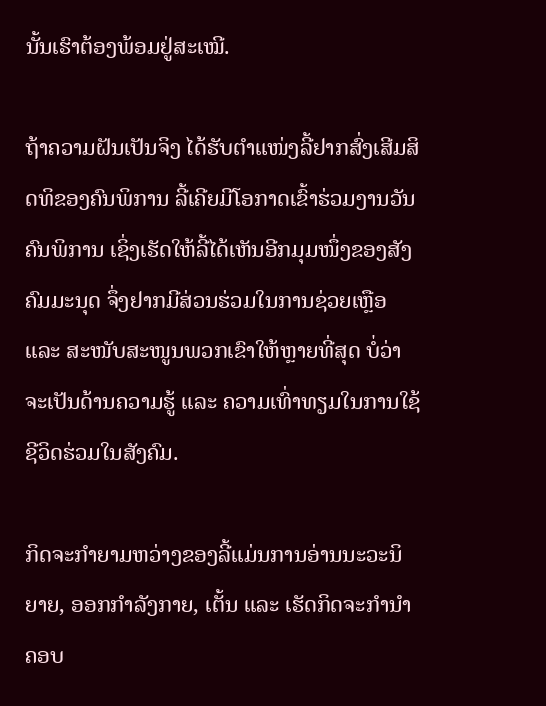ນັ້ນເຮົາຕ້ອງພ້ອມຢູ່ສະເໝີ.

ຖ້າຄວາມຝັນເປັນຈິງ ໄດ້ຮັບຕໍາແໜ່ງລີ້ຢາກສົ່ງເສີມສິດທິຂອງຄົນພິການ ລີ້ເຄີຍມີໂອກາດເຂົ້າຮ່ວມງານວັນຄົນພິການ ເຊິ່ງເຮັດໃຫ້ລີ້ໄດ້ເຫັນອີກມຸມໜຶ່ງຂອງສັງຄົມມະນຸດ ຈຶ່ງຢາກມີສ່ວນຮ່ວມໃນການຊ່ວຍເຫຼືອ ແລະ ສະໜັບສະໜູນພວກເຂົາໃຫ້ຫຼາຍທີ່ສຸດ ບໍ່ວ່າຈະເປັນດ້ານຄວາມຮູ້ ແລະ ຄວາມເທົ່າທຽມໃນການໃຊ້ຊີວິດຮ່ວມໃນສັງຄົມ.

ກິດຈະກໍາຍາມຫວ່າງຂອງລີ້ແມ່ນການອ່ານນະວະນິຍາຍ, ອອກກໍາລັງກາຍ, ເຕັ້ນ ແລະ ເຮັດກິດຈະກໍານໍາຄອບ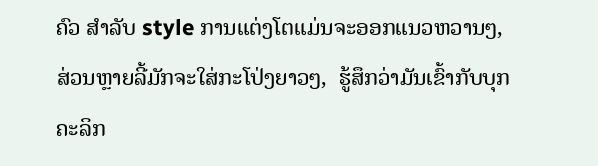ຄົວ ສໍາລັບ style ການແຕ່ງໂຕແມ່ນຈະອອກແນວຫວານໆ, ສ່ວນຫຼາຍລີ້ມັກຈະໃສ່ກະໂປ່ງຍາວໆ,  ຮູ້ສຶກວ່າມັນເຂົ້າກັບບຸກຄະລິກ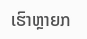ເຮົາຫຼາຍກ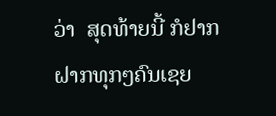ວ່າ  ສຸດທ້າຍນີ້ ກໍຢາກຝາກທຸກໆຄົນເຊຍ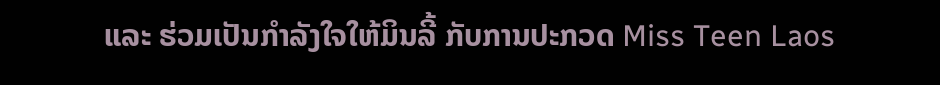ແລະ ຮ່ວມເປັນກໍາລັງໃຈໃຫ້ມິນລີ້ ກັບການປະກວດ Miss Teen Laos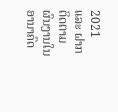2021 ແລະ ຝາກຕິດຕາມຜົນງານໃນອານາຄົດ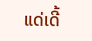ແດ່ເດີ້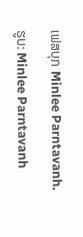ເຟສບຸກ Minlee Parntavanh.

ຮູບ: Minlee Parntavanh